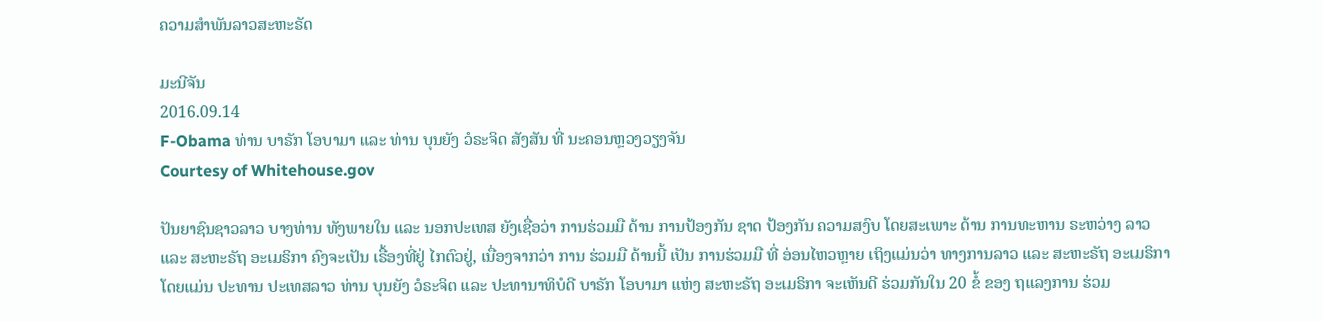ຄວາມສໍາພັນລາວສະຫະຣັດ

ມະນີຈັນ
2016.09.14
F-Obama ທ່ານ ບາຣັກ ໂອບາມາ ແລະ ທ່ານ ບຸນຍັງ ວໍຣະຈິດ ສັງສັນ ທີ່ ນະຄອນຫຼວງວຽງຈັນ
Courtesy of Whitehouse.gov

ປັນຍາຊົນຊາວລາວ ບາງທ່ານ ທັງພາຍໃນ ແລະ ນອກປະເທສ ຍັງເຊື່ອວ່າ ການຮ່ວມມື ດ້ານ ການປ້ອງກັນ ຊາດ ປ້ອງກັນ ຄວາມສງົບ ໂດຍສະເພາະ ດ້ານ ການທະຫານ ຣະຫວ່າງ ລາວ ແລະ ສະຫະຣັຖ ອະເມຣິກາ ຄົງຈະເປັນ ເຣື້ອງທີ່ຢູ່ ໄກຕົວຢູ່, ເນື່ອງຈາກວ່າ ການ ຮ່ວມມື ດ້ານນີ້ ເປັນ ການຮ່ວມມື ທີ່ ອ່ອນໄຫວຫຼາຍ ເຖິງແມ່ນວ່າ ທາງການລາວ ແລະ ສະຫະຣັຖ ອະເມຣິກາ ໂດຍແມ່ນ ປະທານ ປະເທສລາວ ທ່ານ ບຸນຍັງ ວໍຣະຈິຕ ແລະ ປະທານາທິບໍດີ ບາຣັກ ໂອບາມາ ແຫ່ງ ສະຫະຣັຖ ອະເມຣິກາ ຈະເຫັນດີ ຮ່ວມກັນໃນ 20 ຂໍ້ ຂອງ ຖແລງການ ຮ່ວມ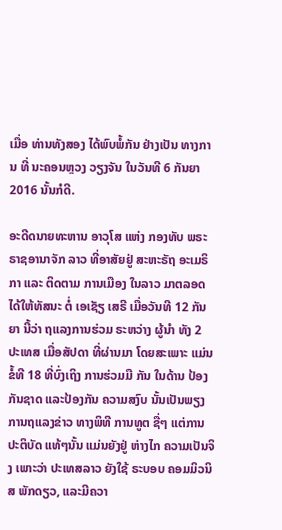ເມື່ອ ທ່ານທັງສອງ ໄດ້ພົບພໍ້ກັນ ຢ່າງເປັນ ທາງການ ທີ່ ນະຄອນຫຼວງ ວຽງຈັນ ໃນວັນທີ 6 ກັນຍາ 2016 ນັ້ນກໍດີ.

ອະດີດນາຍທະຫານ ອາວຸໂສ ແຫ່ງ ກອງທັບ ພຣະຣາຊອານາຈັກ ລາວ ທີ່ອາສັຍຢູ່ ສະຫະຣັຖ ອະເມຣິກາ ແລະ ຕິດຕາມ ການເມືອງ ໃນລາວ ມາຕລອດ ໄດ້ໃຫ້ທັສນະ ຕໍ່ ເອເຊັຽ ເສຣີ ເມື່ອວັນທີ 12 ກັນຍາ ນີ້ວ່າ ຖແລງການຮ່ວມ ຣະຫວ່າງ ຜູ້ນຳ ທັງ 2 ປະເທສ ເມື່ອສັປດາ ທີ່ຜ່ານມາ ໂດຍສະເພາະ ແມ່ນຂໍ້ທີ 18 ທີ່ບົ່ງເຖິງ ການຮ່ວມມື ກັນ ໃນດ້ານ ປ້ອງກັນຊາດ ແລະປ້ອງກັນ ຄວາມສງົບ ນັ້ນເປັນພຽງ ການຖແລງຂ່າວ ທາງພິທີ ການທູຕ ຊື່ໆ ແຕ່ການ ປະຕິບັດ ແທ້ໆນັ້ນ ແມ່ນຍັງຢູ່ ຫ່າງໄກ ຄວາມເປັນຈິງ ເພາະວ່າ ປະເທສລາວ ຍັງໃຊ້ ຣະບອບ ຄອມມິວນິສ ພັກດຽວ, ແລະມີຄວາ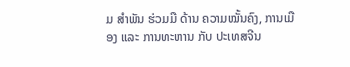ມ ສຳພັນ ຮ່ວມມື ດ້ານ ຄວາມໝັ້ນຄົງ, ການເມືອງ ແລະ ການທະຫານ ກັບ ປະເທສຈີນ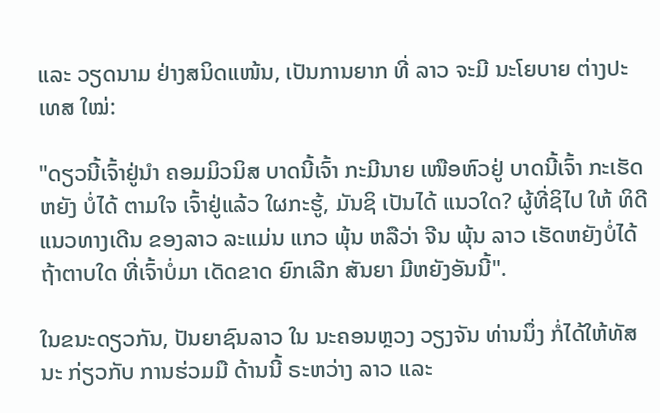ແລະ ວຽດນາມ ຢ່າງສນິດແໜ້ນ, ເປັນການຍາກ ທີ່ ລາວ ຈະມີ ນະໂຍບາຍ ຕ່າງປະເທສ ໃໝ່:

"ດຽວນີ້ເຈົ້າຢູ່ນຳ ຄອມມິວນິສ ບາດນີ້ເຈົ້າ ກະມີນາຍ ເໜືອຫົວຢູ່ ບາດນີ້ເຈົ້າ ກະເຮັດຫຍັງ ບໍ່ໄດ້ ຕາມໃຈ ເຈົ້າຢູ່ແລ້ວ ໃຜກະຮູ້, ມັນຊິ ເປັນໄດ້ ແນວໃດ? ຜູ້ທີ່ຊິໄປ ໃຫ້ ທິດີ ແນວທາງເດີນ ຂອງລາວ ລະແມ່ນ ແກວ ພຸ້ນ ຫລືວ່າ ຈີນ ພຸ້ນ ລາວ ເຮັດຫຍັງບໍ່ໄດ້ ຖ້າຕາບໃດ ທີ່ເຈົ້າບໍ່ມາ ເດັດຂາດ ຍົກເລີກ ສັນຍາ ມີຫຍັງອັນນີ້".

ໃນຂນະດຽວກັນ, ປັນຍາຊົນລາວ ໃນ ນະຄອນຫຼວງ ວຽງຈັນ ທ່ານນຶ່ງ ກໍ່ໄດ້ໃຫ້ທັສນະ ກ່ຽວກັບ ການຮ່ວມມື ດ້ານນີ້ ຣະຫວ່າງ ລາວ ແລະ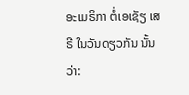ອະເມຣິກາ ຕໍ່ເອເຊັຽ ເສຣີ ໃນວັນດຽວກັນ ນັ້ນວ່າ: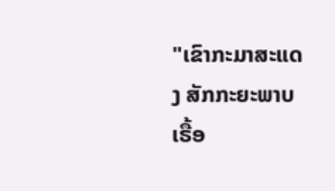"ເຂົາກະມາສະແດງ ສັກກະຍະພາບ ເຣື້ອ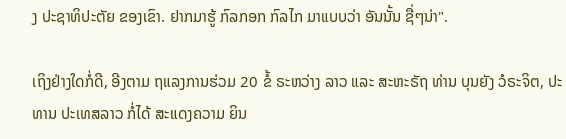ງ ປະຊາທິປະຕັຍ ຂອງເຂົາ. ຢາກມາຮູ້ ກົລກອກ ກົລໄກ ມາແບບວ່າ ອັນນັ້ນ ຊື່ໆນ່າ".

ເຖິງຢ່າງໃດກໍ່ດີ, ອີງຕາມ ຖແລງການຮ່ວມ 20 ຂໍ້ ຣະຫວ່າງ ລາວ ແລະ ສະຫະຣັຖ ທ່ານ ບຸນຍັງ ວໍຣະຈິຕ, ປະທານ ປະເທສລາວ ກໍ່ໄດ້ ສະແດງຄວາມ ຍິນ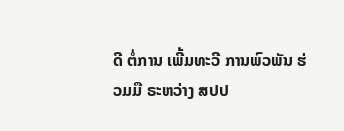ດີ ຕໍ່ການ ເພີ້ມທະວີ ການພົວພັນ ຮ່ວມມື ຣະຫວ່າງ ສປປ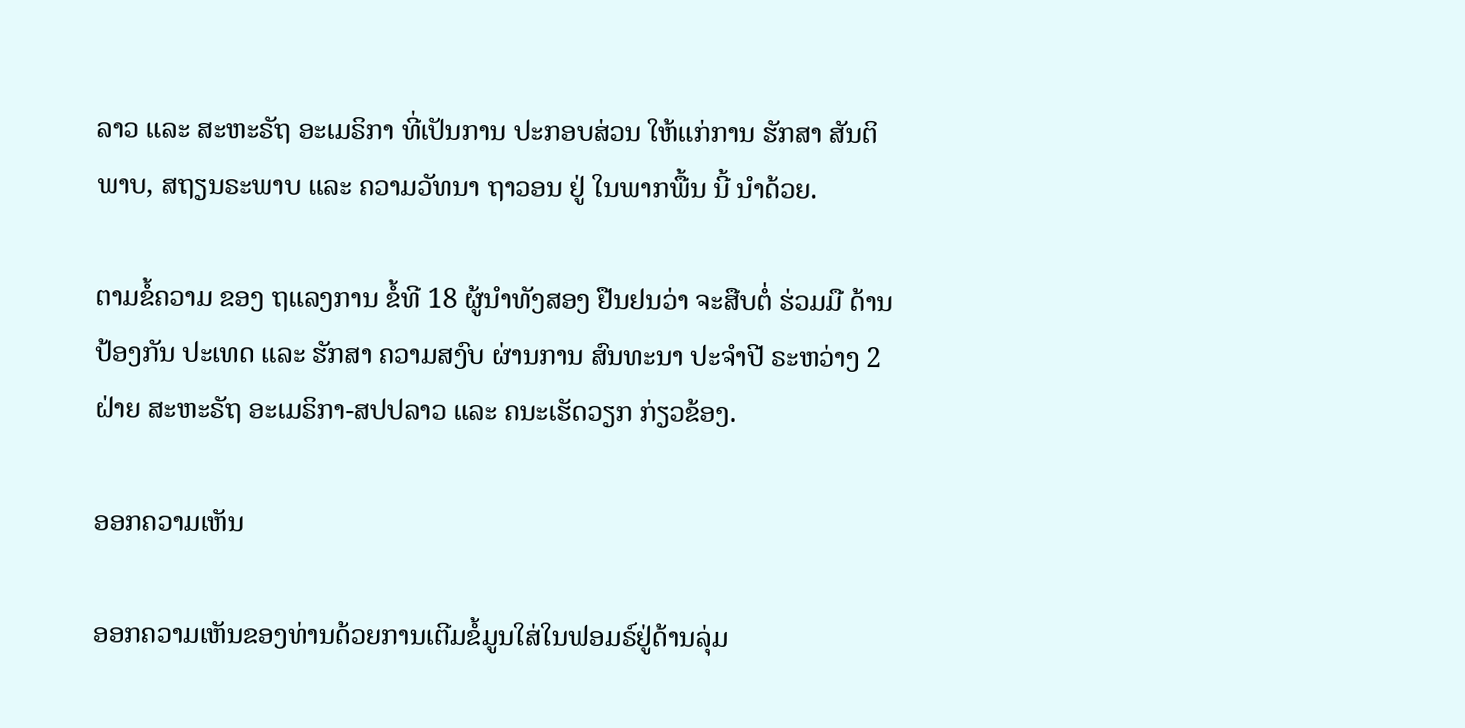ລາວ ແລະ ສະຫະຣັຖ ອະເມຣິກາ ທີ່ເປັນການ ປະກອບສ່ວນ ໃຫ້ແກ່ການ ຮັກສາ ສັນຕິພາບ, ສຖຽນຣະພາບ ແລະ ຄວາມວັທນາ ຖາວອນ ຢູ່ ໃນພາກພື້ນ ນີ້ ນໍາດ້ວຍ.

ຕາມຂໍ້ຄວາມ ຂອງ ຖແລງການ ຂໍ້ທີ 18 ຜູ້ນໍາທັງສອງ ຢືນຢນວ່າ ຈະສືບຕໍ່ ຮ່ວມມື ດ້ານປ້ອງກັນ ປະເທດ ແລະ ຮັກສາ ຄວາມສງົບ ຜ່ານການ ສົນທະນາ ປະຈໍາປີ ຣະຫວ່າງ 2 ຝ່າຍ ສະຫະຣັຖ ອະເມຣິກາ-ສປປລາວ ແລະ ຄນະເຮັດວຽກ ກ່ຽວຂ້ອງ.

ອອກຄວາມເຫັນ

ອອກຄວາມເຫັນຂອງທ່ານດ້ວຍການເຕີມຂໍ້ມູນໃສ່ໃນຟອມຣ໌ຢູ່ດ້ານລຸ່ມ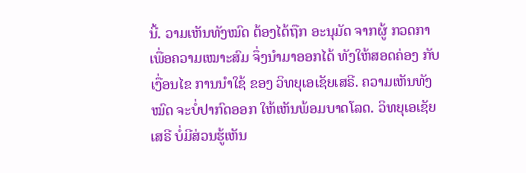ນີ້. ວາມເຫັນທັງໝົດ ຕ້ອງໄດ້ຖືກ ອະນຸມັດ ຈາກຜູ້ ກວດກາ ເພື່ອຄວາມເໝາະສົມ ຈຶ່ງນໍາມາອອກໄດ້ ທັງໃຫ້ສອດຄ່ອງ ກັບ ເງື່ອນໄຂ ການນຳໃຊ້ ຂອງ ວິທຍຸເອເຊັຍເສຣີ. ຄວາມເຫັນທັງໝົດ ຈະບໍ່ປາກົດອອກ ໃຫ້ເຫັນພ້ອມບາດໂລດ. ວິທຍຸເອເຊັຍເສຣີ ບໍ່ມີສ່ວນຮູ້ເຫັນ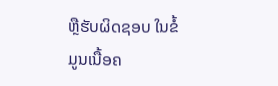ຫຼືຮັບຜິດຊອບ ໃນຂໍ້ມູນເນື້ອຄ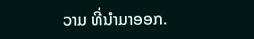ວາມ ທີ່ນໍາມາອອກ.